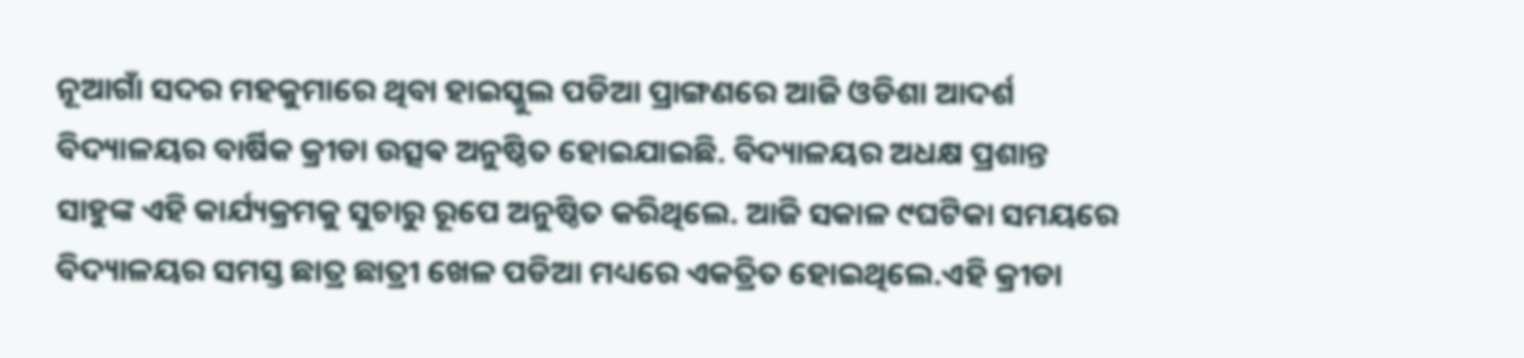ନୂଆଗାଁ ସଦର ମହକୁମାରେ ଥିବା ହାଇସ୍କୁଲ ପଡିଆ ପ୍ରାଙ୍ଗଣରେ ଆଜି ଓଡିଶା ଆଦର୍ଶ ବିଦ୍ୟାଳୟର ବାର୍ଷିକ କ୍ରୀଡା ଉତ୍ସଵ ଅନୁଷ୍ଠିତ ହୋଇଯାଇଛି. ବିଦ୍ୟାଳୟର ଅଧକ୍ଷ ପ୍ରଶାନ୍ତ ସାହୁଙ୍କ ଏହି କାର୍ଯ୍ୟକ୍ରମକୁ ସୁଚାରୁ ରୂପେ ଅନୁଷ୍ଠିତ କରିଥିଲେ. ଆଜି ସକାଳ ୯ଘଟିକା ସମୟରେ ବିଦ୍ୟାଳୟର ସମସ୍ତ ଛାତ୍ର ଛାତ୍ରୀ ଖେଳ ପଡିଆ ମଧ୍ୟରେ ଏକତ୍ରିତ ହୋଇଥିଲେ.ଏହି କ୍ରୀଡା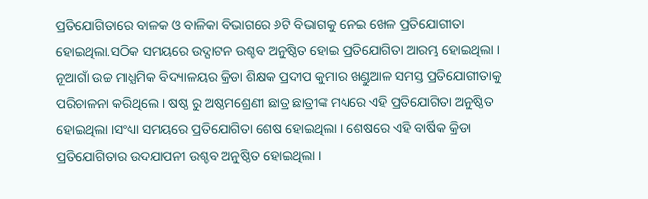ପ୍ରତିଯୋଗିତାରେ ବାଳକ ଓ ବାଳିକା ବିଭାଗରେ ୬ଟି ବିଭାଗକୁ ନେଇ ଖେଳ ପ୍ରତିଯୋଗୀତା ହୋଇଥିଲା.ସଠିକ ସମୟରେ ଉଦ୍ଘାଟନ ଉଶ୍ଚବ ଅନୁଷ୍ଠିତ ହୋଇ ପ୍ରତିଯୋଗିତା ଆରମ୍ଭ ହୋଇଥିଲା । ନୂଆଗାଁ ଉଚ୍ଚ ମାଧ୍ଯମିକ ବିଦ୍ୟାଳୟର କ୍ରିଡା ଶିକ୍ଷକ ପ୍ରଦୀପ କୁମାର ଖଣ୍ଡୁଆଳ ସମସ୍ତ ପ୍ରତିଯୋଗୀତାକୁ ପରିଚାଳନା କରିଥିଲେ । ଷଷ୍ଠ ରୁ ଅଷ୍ଠମଶ୍ରେଣୀ ଛାତ୍ର ଛାତ୍ରୀଙ୍କ ମଧ୍ୟରେ ଏହି ପ୍ରତିଯୋଗିତା ଅନୁଷ୍ଠିତ ହୋଇଥିଲା ।ସଂଧ୍ୟା ସମୟରେ ପ୍ରତିଯୋଗିତା ଶେଷ ହୋଇଥିଲା । ଶେଷରେ ଏହି ବାର୍ଷିକ କ୍ରିଡା ପ୍ରତିଯୋଗିତାର ଉଦଯାପନୀ ଉଶ୍ଚବ ଅନୁଷ୍ଠିତ ହୋଇଥିଲା ।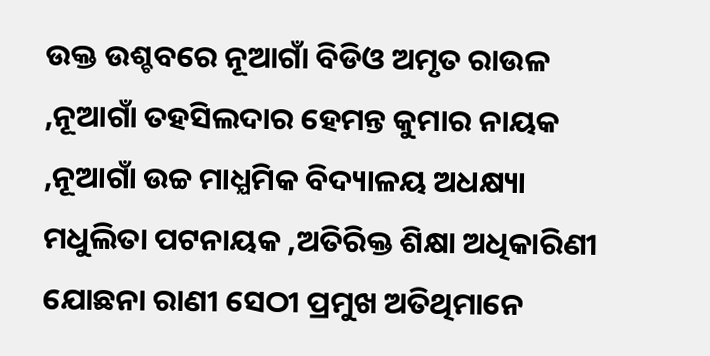ଉକ୍ତ ଉଶ୍ଚବରେ ନୂଆଗାଁ ବିଡିଓ ଅମୃତ ରାଉଳ ,ନୂଆଗାଁ ତହସିଲଦାର ହେମନ୍ତ କୁମାର ନାୟକ ,ନୂଆଗାଁ ଉଚ୍ଚ ମାଧ୍ଯମିକ ବିଦ୍ୟାଳୟ ଅଧକ୍ଷ୍ୟା ମଧୁଲିତା ପଟନାୟକ ,ଅତିରିକ୍ତ ଶିକ୍ଷା ଅଧିକାରିଣୀ ଯୋଛନା ରାଣୀ ସେଠୀ ପ୍ରମୁଖ ଅତିଥିମାନେ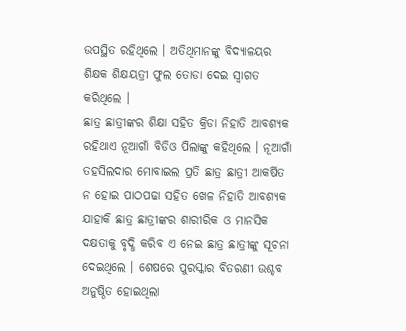ଉପସ୍ଥିତ ରହିଥିଲେ । ଅତିଥିମାନଙ୍କୁ ବିଦ୍ୟାଳୟର ଶିକ୍ଷକ ଶିକ୍ଷୟତ୍ରୀ ଫୁଲ ତୋଡା ଦେଇ ସ୍ବାଗତ କରିଥିଲେ ।
ଛାତ୍ର ଛାତ୍ରୀଙ୍କର ଶିକ୍ଷା ସହିତ କ୍ରିଡା ନିହାତି ଆବଶ୍ୟକ ରହିଥାଏ ନୂଆଗାଁ ବିଡିଓ ପିଲାଙ୍କୁ କହିଥିଲେ । ନୂଆଗାଁ ତହସିଲଦାର ମୋବାଇଲ ପ୍ରତି ଛାତ୍ର ଛାତ୍ରୀ ଆକର୍ଷିତ ନ ହୋଇ ପାଠପଢା ସହିତ ଖେଳ ନିହାତି ଆବଶ୍ୟକ ଯାହାକି ଛାତ୍ର ଛାତ୍ରୀଙ୍କର ଶାରୀରିକ ଓ ମାନସିକ ଦକ୍ଷତାକୁ ବୃଦ୍ଧି କରିବ ଏ ନେଇ ଛାତ୍ର ଛାତ୍ରୀଙ୍କୁ ସୂଚନା ଦେଇଥିଲେ । ଶେଷରେ ପୁରସ୍କାର ବିତରଣୀ ଉଶ୍ଚବ ଅନୁଷ୍ଠିତ ହୋଇଥିଲା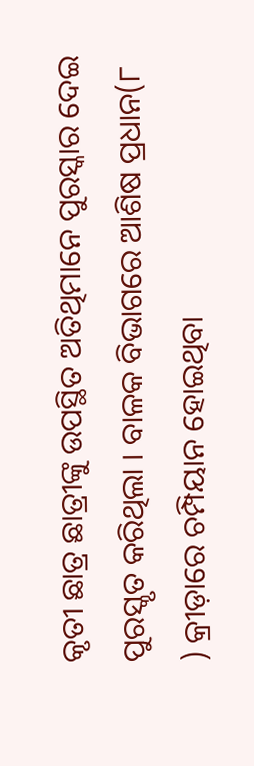କୃତୀ ଛାତ୍ର ଛାତ୍ରୀଙ୍କୁ ଉପସ୍ଥିତ ଅତିଥିମାନେ ପୁରସ୍କାର ଦେଇ ପୁରସ୍କୃତ କରିଥିଲା । ବାଳକ ବିଭାଗରେ ଆଶିଷ ପ୍ରଧାନ(୮ ) କ୍ରୀଡ଼ାରେ ଚମ୍ପିୟାନ ହୋଇଥିବା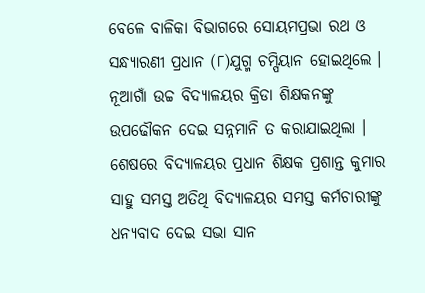ବେଳେ ବାଳିକା ବିଭାଗରେ ସୋୟମପ୍ରଭା ରଥ ଓ ସନ୍ଧ୍ୟାରଣୀ ପ୍ରଧାନ (୮)ଯୁଗ୍ମ ଚମ୍ପିୟାନ ହୋଇଥିଲେ । ନୂଆଗାଁ ଉଚ୍ଚ ବିଦ୍ୟାଳୟର କ୍ରିଡା ଶିକ୍ଷକନଙ୍କୁ ଉପଢୌକନ ଦେଇ ସନ୍ନମାନି ତ କରାଯାଇଥିଲା । ଶେଷରେ ବିଦ୍ୟାଳୟର ପ୍ରଧାନ ଶିକ୍ଷକ ପ୍ରଶାନ୍ତ କୁମାର ସାହୁ ସମସ୍ତ ଅତିଥି ବିଦ୍ୟାଳୟର ସମସ୍ତ କର୍ମଚାରୀଙ୍କୁ ଧନ୍ୟବାଦ ଦେଇ ସଭା ସାନ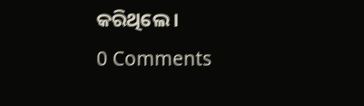କରିଥିଲେ ।
0 Comments